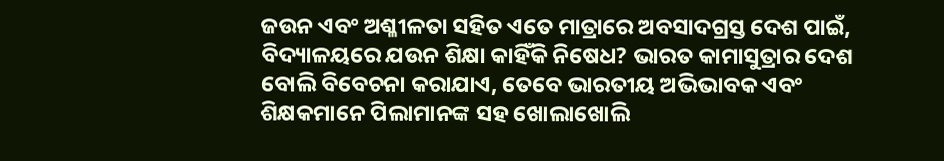ଜଉନ ଏବଂ ଅଶ୍ଳୀଳତା ସହିତ ଏତେ ମାତ୍ରାରେ ଅବସାଦଗ୍ରସ୍ତ ଦେଶ ପାଇଁ, ବିଦ୍ୟାଳୟରେ ଯଉନ ଶିକ୍ଷା କାହିଁକି ନିଷେଧ? ଭାରତ କାମାସୁତ୍ରାର ଦେଶ ବୋଲି ବିବେଚନା କରାଯାଏ, ତେବେ ଭାରତୀୟ ଅଭିଭାବକ ଏବଂ ଶିକ୍ଷକମାନେ ପିଲାମାନଙ୍କ ସହ ଖୋଲାଖୋଲି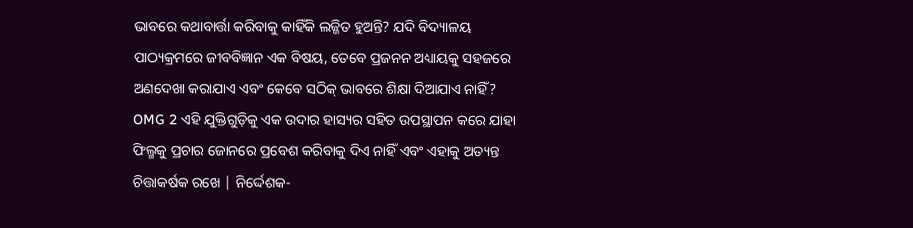ଭାବରେ କଥାବାର୍ତ୍ତା କରିବାକୁ କାହିଁକି ଲଜ୍ଜିତ ହୁଅନ୍ତି? ଯଦି ବିଦ୍ୟାଳୟ ପାଠ୍ୟକ୍ରମରେ ଜୀବବିଜ୍ଞାନ ଏକ ବିଷୟ, ତେବେ ପ୍ରଜନନ ଅଧ୍ୟାୟକୁ ସହଜରେ ଅଣଦେଖା କରାଯାଏ ଏବଂ କେବେ ସଠିକ୍ ଭାବରେ ଶିକ୍ଷା ଦିଆଯାଏ ନାହିଁ? OMG 2 ଏହି ଯୁକ୍ତିଗୁଡ଼ିକୁ ଏକ ଉଦାର ହାସ୍ୟର ସହିତ ଉପସ୍ଥାପନ କରେ ଯାହା ଫିଲ୍ମକୁ ପ୍ରଚାର ଜୋନରେ ପ୍ରବେଶ କରିବାକୁ ଦିଏ ନାହିଁ ଏବଂ ଏହାକୁ ଅତ୍ୟନ୍ତ ଚିତ୍ତାକର୍ଷକ ରଖେ | ନିର୍ଦ୍ଦେଶକ-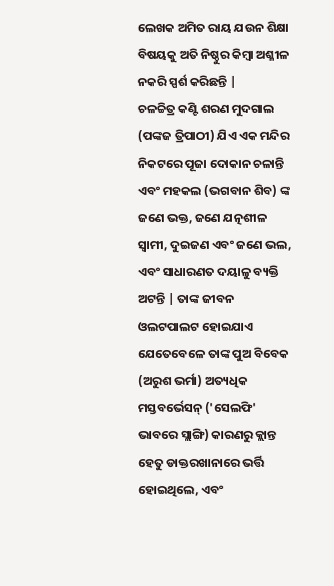ଲେଖକ ଅମିତ ରାୟ ଯଉନ ଶିକ୍ଷା ବିଷୟକୁ ଅତି ନିଷ୍ଠୁର କିମ୍ବା ଅଶ୍ଳୀଳ ନକରି ସ୍ପର୍ଶ କରିଛନ୍ତି |
ଚଳଚ୍ଚିତ୍ର କଣ୍ଟି ଶରଣ ମୁଦଗାଲ (ପଙ୍କଜ ତ୍ରିପାଠୀ) ଯିଏ ଏକ ମନ୍ଦିର ନିକଟରେ ପୂଜା ଦୋକାନ ଚଳାନ୍ତି ଏବଂ ମହକଲ (ଭଗବାନ ଶିବ) ଙ୍କ ଜଣେ ଭକ୍ତ, ଜଣେ ଯତ୍ନଶୀଳ ସ୍ୱାମୀ, ଦୁଇଜଣ ଏବଂ ଜଣେ ଭଲ, ଏବଂ ସାଧାରଣତ ଦୟାଳୁ ବ୍ୟକ୍ତି ଅଟନ୍ତି | ତାଙ୍କ ଜୀବନ ଓଲଟପାଲଟ ହୋଇଯାଏ ଯେତେବେଳେ ତାଙ୍କ ପୁଅ ବିବେକ (ଅରୁଶ ଭର୍ମା) ଅତ୍ୟଧିକ ମସ୍ତବର୍ଭେସନ୍ ('ସେଲଫି' ଭାବରେ ସ୍ଲାଙ୍ଗି) କାରଣରୁ କ୍ଲାନ୍ତ ହେତୁ ଡାକ୍ତରଖାନାରେ ଭର୍ତ୍ତି ହୋଇଥିଲେ, ଏବଂ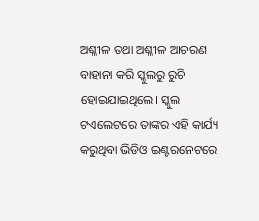ଅଶ୍ଳୀଳ ତଥା ଅଶ୍ଳୀଳ ଆଚରଣ ବାହାନା କରି ସ୍କୁଲରୁ ରୁଚି ହୋଇଯାଇଥିଲେ। ସ୍କୁଲ ଟଏଲେଟରେ ତାଙ୍କର ଏହି କାର୍ଯ୍ୟ କରୁଥିବା ଭିଡିଓ ଇଣ୍ଟରନେଟରେ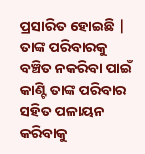ପ୍ରସାରିତ ହୋଇଛି |
ତାଙ୍କ ପରିବାରକୁ ବଞ୍ଚିତ ନକରିବା ପାଇଁ କାଣ୍ଟି ତାଙ୍କ ପରିବାର ସହିତ ପଳାୟନ କରିବାକୁ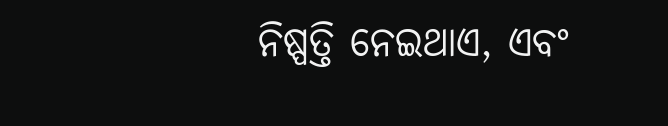ନିଷ୍ପତ୍ତି ନେଇଥାଏ, ଏବଂ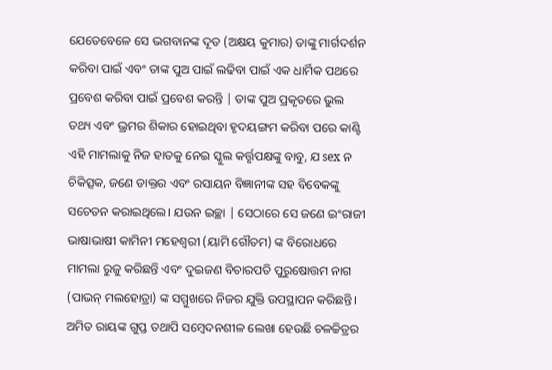ଯେତେବେଳେ ସେ ଭଗବାନଙ୍କ ଦୂତ (ଅକ୍ଷୟ କୁମାର) ତାଙ୍କୁ ମାର୍ଗଦର୍ଶନ କରିବା ପାଇଁ ଏବଂ ତାଙ୍କ ପୁଅ ପାଇଁ ଲଢିବା ପାଇଁ ଏକ ଧାର୍ମିକ ପଥରେ ପ୍ରବେଶ କରିବା ପାଇଁ ପ୍ରବେଶ କରନ୍ତି | ତାଙ୍କ ପୁଅ ପ୍ରକୃତରେ ଭୁଲ ତଥ୍ୟ ଏବଂ ଭ୍ରମର ଶିକାର ହୋଇଥିବା ହୃଦୟଙ୍ଗମ କରିବା ପରେ କାଣ୍ଟି ଏହି ମାମଲାକୁ ନିଜ ହାତକୁ ନେଇ ସ୍କୁଲ କର୍ତ୍ତୃପକ୍ଷଙ୍କୁ ବାବୁ, ଯ sex ନ ଚିକିତ୍ସକ, ଜଣେ ଡାକ୍ତର ଏବଂ ରସାୟନ ବିଜ୍ଞାନୀଙ୍କ ସହ ବିବେକଙ୍କୁ ସଚେତନ କରାଇଥିଲେ। ଯଉନ ଇଚ୍ଛା | ସେଠାରେ ସେ ଜଣେ ଇଂରାଜୀ ଭାଷାଭାଷୀ କାମିନୀ ମହେଶ୍ୱରୀ (ୟାମି ଗୌତମ) ଙ୍କ ବିରୋଧରେ ମାମଲା ରୁଜୁ କରିଛନ୍ତି ଏବଂ ଦୁଇଜଣ ବିଚାରପତି ପୁରୁଷୋତ୍ତମ ନାଗ (ପାଭନ୍ ମଲହୋତ୍ରା) ଙ୍କ ସମ୍ମୁଖରେ ନିଜର ଯୁକ୍ତି ଉପସ୍ଥାପନ କରିଛନ୍ତି।
ଅମିତ ରାୟଙ୍କ ଗୁପ୍ତ ତଥାପି ସମ୍ବେଦନଶୀଳ ଲେଖା ହେଉଛି ଚଳଚ୍ଚିତ୍ରର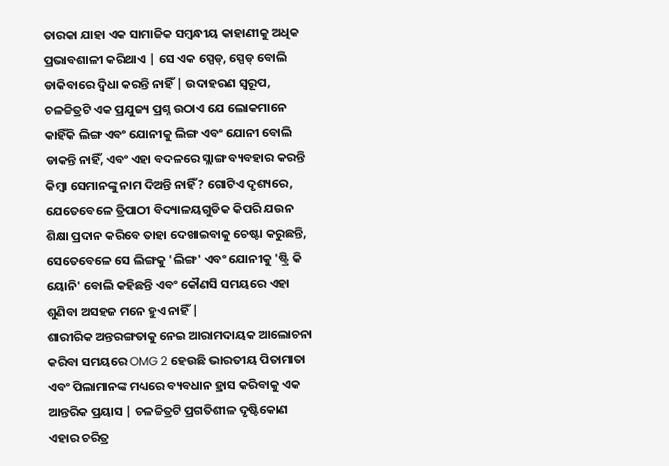ତାରକା ଯାହା ଏକ ସାମାଜିକ ସମ୍ବନ୍ଧୀୟ କାହାଣୀକୁ ଅଧିକ ପ୍ରଭାବଶାଳୀ କରିଥାଏ | ସେ ଏକ ସ୍ପେଡ୍, ସ୍ପେଡ୍ ବୋଲି ଡାକିବାରେ ଦ୍ୱିଧା କରନ୍ତି ନାହିଁ | ଉଦାହରଣ ସ୍ୱରୂପ, ଚଳଚ୍ଚିତ୍ରଟି ଏକ ପ୍ରଯୁଜ୍ୟ ପ୍ରଶ୍ନ ଉଠାଏ ଯେ ଲୋକମାନେ କାହିଁକି ଲିଙ୍ଗ ଏବଂ ଯୋନୀକୁ ଲିଙ୍ଗ ଏବଂ ଯୋନୀ ବୋଲି ଡାକନ୍ତି ନାହିଁ, ଏବଂ ଏହା ବଦଳରେ ସ୍ଲାଙ୍ଗ ବ୍ୟବହାର କରନ୍ତି କିମ୍ବା ସେମାନଙ୍କୁ ନାମ ଦିଅନ୍ତି ନାହିଁ? ଗୋଟିଏ ଦୃଶ୍ୟରେ, ଯେତେବେଳେ ତ୍ରିପାଠୀ ବିଦ୍ୟାଳୟଗୁଡିକ କିପରି ଯଉନ ଶିକ୍ଷା ପ୍ରଦାନ କରିବେ ତାହା ଦେଖାଇବାକୁ ଚେଷ୍ଟା କରୁଛନ୍ତି, ସେତେବେଳେ ସେ ଲିଙ୍ଗକୁ 'ଲିଙ୍ଗ' ଏବଂ ଯୋନୀକୁ 'ଷ୍ଟ୍ରି କି ୟୋନି' ବୋଲି କହିଛନ୍ତି ଏବଂ କୌଣସି ସମୟରେ ଏହା ଶୁଣିବା ଅସହଜ ମନେ ହୁଏ ନାହିଁ |
ଶାରୀରିକ ଅନ୍ତରଙ୍ଗତାକୁ ନେଇ ଆରାମଦାୟକ ଆଲୋଚନା କରିବା ସମୟରେ OMG 2 ହେଉଛି ଭାରତୀୟ ପିତାମାତା ଏବଂ ପିଲାମାନଙ୍କ ମଧ୍ୟରେ ବ୍ୟବଧାନ ହ୍ରାସ କରିବାକୁ ଏକ ଆନ୍ତରିକ ପ୍ରୟାସ | ଚଳଚ୍ଚିତ୍ରଟି ପ୍ରଗତିଶୀଳ ଦୃଷ୍ଟିକୋଣ ଏହାର ଚରିତ୍ର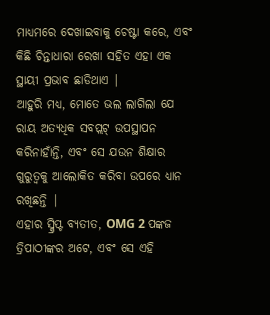ମାଧ୍ୟମରେ ଦେଖାଇବାକୁ ଚେଷ୍ଟା କରେ, ଏବଂ କିଛି ଚିନ୍ତାଧାରା ରେଖା ସହିତ ଏହା ଏକ ସ୍ଥାୟୀ ପ୍ରଭାବ ଛାଡିଥାଏ |
ଆହୁରି ମଧ୍ୟ, ମୋତେ ଭଲ ଲାଗିଲା ଯେ ରାୟ ଅତ୍ୟଧିକ ସବପ୍ଲଟ୍ ଉପସ୍ଥାପନ କରିନାହାଁନ୍ତି, ଏବଂ ସେ ଯଉନ ଶିକ୍ଷାର ଗୁରୁତ୍ୱକୁ ଆଲୋକିତ କରିବା ଉପରେ ଧ୍ୟାନ ରଖିଛନ୍ତି |
ଏହାର ସ୍କ୍ରିପ୍ଟ ବ୍ୟତୀତ, OMG 2 ପଙ୍କଜ ତ୍ରିପାଠୀଙ୍କର ଅଟେ, ଏବଂ ସେ ଏହି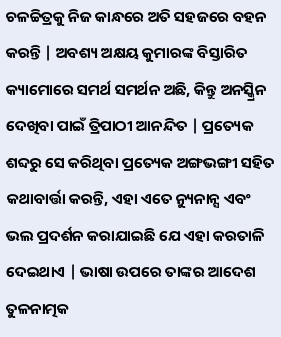ଚଳଚ୍ଚିତ୍ରକୁ ନିଜ କାନ୍ଧରେ ଅତି ସହଜରେ ବହନ କରନ୍ତି | ଅବଶ୍ୟ ଅକ୍ଷୟ କୁମାରଙ୍କ ବିସ୍ତାରିତ କ୍ୟାମୋରେ ସମର୍ଥ ସମର୍ଥନ ଅଛି, କିନ୍ତୁ ଅନସ୍କ୍ରିନ ଦେଖିବା ପାଇଁ ତ୍ରିପାଠୀ ଆନନ୍ଦିତ | ପ୍ରତ୍ୟେକ ଶବ୍ଦରୁ ସେ କରିଥିବା ପ୍ରତ୍ୟେକ ଅଙ୍ଗଭଙ୍ଗୀ ସହିତ କଥାବାର୍ତ୍ତା କରନ୍ତି, ଏହା ଏତେ ନ୍ୟୁନାନ୍ସ ଏବଂ ଭଲ ପ୍ରଦର୍ଶନ କରାଯାଇଛି ଯେ ଏହା କରତାଳି ଦେଇଥାଏ | ଭାଷା ଉପରେ ତାଙ୍କର ଆଦେଶ ତୁଳନାତ୍ମକ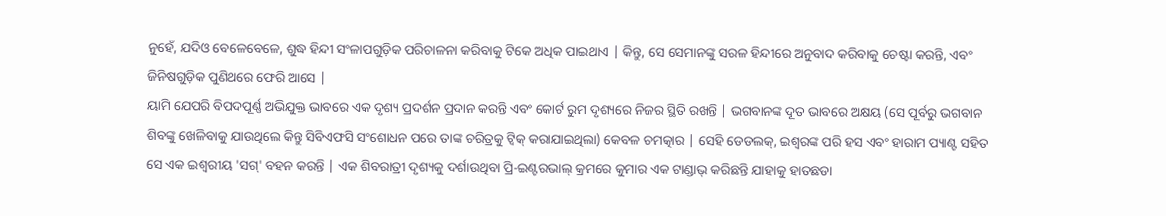ନୁହେଁ, ଯଦିଓ ବେଳେବେଳେ, ଶୁଦ୍ଧ ହିନ୍ଦୀ ସଂଳାପଗୁଡ଼ିକ ପରିଚାଳନା କରିବାକୁ ଟିକେ ଅଧିକ ପାଇଥାଏ | କିନ୍ତୁ, ସେ ସେମାନଙ୍କୁ ସରଳ ହିନ୍ଦୀରେ ଅନୁବାଦ କରିବାକୁ ଚେଷ୍ଟା କରନ୍ତି, ଏବଂ ଜିନିଷଗୁଡ଼ିକ ପୁଣିଥରେ ଫେରି ଆସେ |
ୟାମି ଯେପରି ବିପଦପୂର୍ଣ୍ଣ ଅଭିଯୁକ୍ତ ଭାବରେ ଏକ ଦୃଶ୍ୟ ପ୍ରଦର୍ଶନ ପ୍ରଦାନ କରନ୍ତି ଏବଂ କୋର୍ଟ ରୁମ ଦୃଶ୍ୟରେ ନିଜର ସ୍ଥିତି ରଖନ୍ତି | ଭଗବାନଙ୍କ ଦୂତ ଭାବରେ ଅକ୍ଷୟ (ସେ ପୂର୍ବରୁ ଭଗବାନ ଶିବଙ୍କୁ ଖେଳିବାକୁ ଯାଉଥିଲେ କିନ୍ତୁ ସିବିଏଫସି ସଂଶୋଧନ ପରେ ତାଙ୍କ ଚରିତ୍ରକୁ ଟ୍ୱିକ୍ କରାଯାଇଥିଲା) କେବଳ ଚମତ୍କାର | ସେହି ଡେଡଲକ୍, ଇଶ୍ୱରଙ୍କ ପରି ହସ ଏବଂ ହାରାମ ପ୍ୟାଣ୍ଟ ସହିତ ସେ ଏକ ଇଶ୍ୱରୀୟ 'ସଗ୍' ବହନ କରନ୍ତି | ଏକ ଶିବରାତ୍ରୀ ଦୃଶ୍ୟକୁ ଦର୍ଶାଉଥିବା ପ୍ରି-ଇଣ୍ଟରଭାଲ୍ କ୍ରମରେ କୁମାର ଏକ ଟାଣ୍ଡାଭ୍ କରିଛନ୍ତି ଯାହାକୁ ହାତଛଡା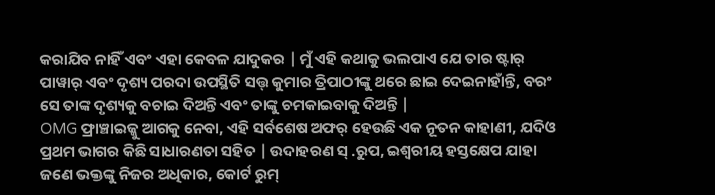କରାଯିବ ନାହିଁ ଏବଂ ଏହା କେବଳ ଯାଦୁକର | ମୁଁ ଏହି କଥାକୁ ଭଲପାଏ ଯେ ତାର ଷ୍ଟାର୍ ପାୱାର୍ ଏବଂ ଦୃଶ୍ୟ ପରଦା ଉପସ୍ଥିତି ସତ୍ତ୍ କୁମାର ତ୍ରିପାଠୀଙ୍କୁ ଥରେ ଛାଇ ଦେଇନାହାଁନ୍ତି, ବରଂ ସେ ତାଙ୍କ ଦୃଶ୍ୟକୁ ବଚାଇ ଦିଅନ୍ତି ଏବଂ ତାଙ୍କୁ ଚମକାଇବାକୁ ଦିଅନ୍ତି |
OMG ଫ୍ରାଞ୍ଚାଇଜ୍କୁ ଆଗକୁ ନେବା, ଏହି ସର୍ବଶେଷ ଅଫର୍ ହେଉଛି ଏକ ନୂତନ କାହାଣୀ, ଯଦିଓ ପ୍ରଥମ ଭାଗର କିଛି ସାଧାରଣତା ସହିତ | ଉଦାହରଣ ସ୍ .ରୁପ, ଇଶ୍ୱରୀୟ ହସ୍ତକ୍ଷେପ ଯାହା ଜଣେ ଭକ୍ତଙ୍କୁ ନିଜର ଅଧିକାର, କୋର୍ଟ ରୁମ୍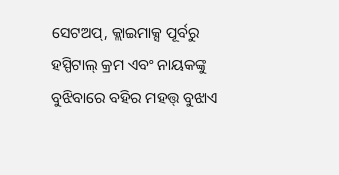ସେଟଅପ୍, କ୍ଲାଇମାକ୍ସ ପୂର୍ବରୁ ହସ୍ପିଟାଲ୍ କ୍ରମ ଏବଂ ନାୟକଙ୍କୁ ବୁଝିବାରେ ବହିର ମହତ୍ତ୍ ବୁଝାଏ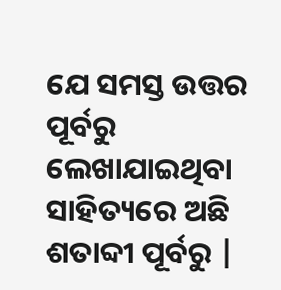ଯେ ସମସ୍ତ ଉତ୍ତର ପୂର୍ବରୁ ଲେଖାଯାଇଥିବା ସାହିତ୍ୟରେ ଅଛି ଶତାବ୍ଦୀ ପୂର୍ବରୁ |